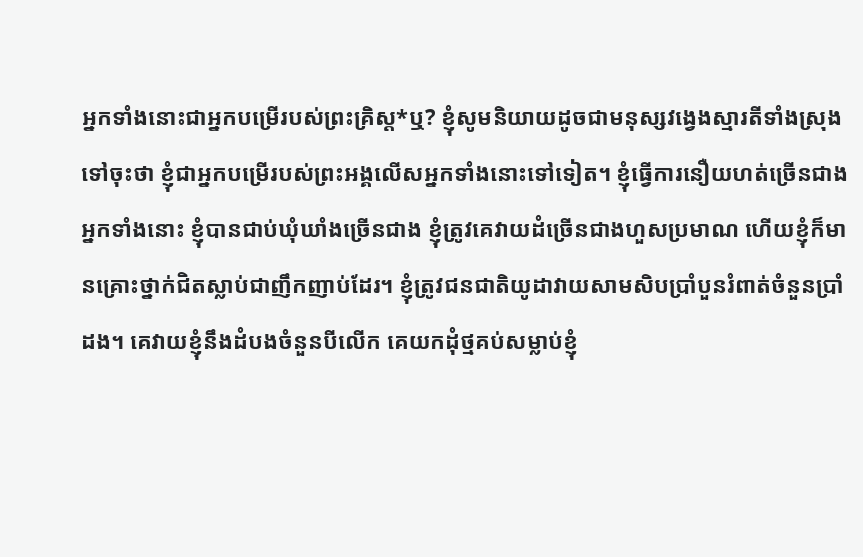អ្នកទាំងនោះជាអ្នកបម្រើរបស់ព្រះគ្រិស្ត*ឬ? ខ្ញុំសូមនិយាយដូចជាមនុស្សវង្វេងស្មារតីទាំងស្រុងទៅចុះថា ខ្ញុំជាអ្នកបម្រើរបស់ព្រះអង្គលើសអ្នកទាំងនោះទៅទៀត។ ខ្ញុំធ្វើការនឿយហត់ច្រើនជាងអ្នកទាំងនោះ ខ្ញុំបានជាប់ឃុំឃាំងច្រើនជាង ខ្ញុំត្រូវគេវាយដំច្រើនជាងហួសប្រមាណ ហើយខ្ញុំក៏មានគ្រោះថ្នាក់ជិតស្លាប់ជាញឹកញាប់ដែរ។ ខ្ញុំត្រូវជនជាតិយូដាវាយសាមសិបប្រាំបួនរំពាត់ចំនួនប្រាំដង។ គេវាយខ្ញុំនឹងដំបងចំនួនបីលើក គេយកដុំថ្មគប់សម្លាប់ខ្ញុំ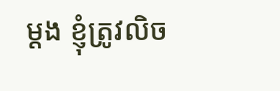ម្ដង ខ្ញុំត្រូវលិច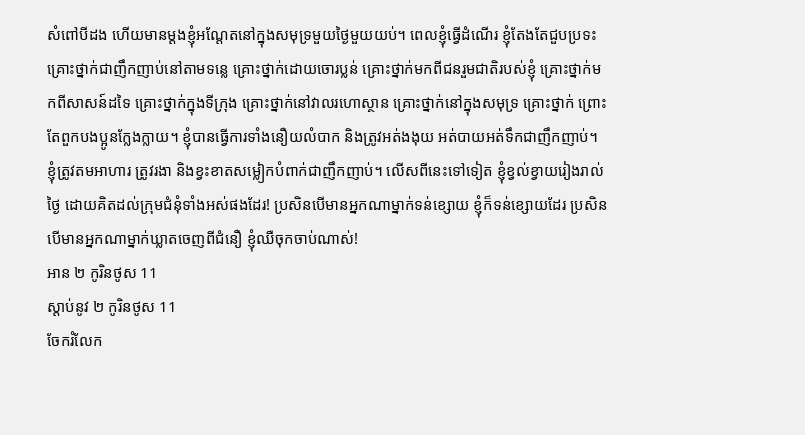សំពៅបីដង ហើយមានម្ដងខ្ញុំអណ្ដែតនៅក្នុងសមុទ្រមួយថ្ងៃមួយយប់។ ពេលខ្ញុំធ្វើដំណើរ ខ្ញុំតែងតែជួបប្រទះគ្រោះថ្នាក់ជាញឹកញាប់នៅតាមទន្លេ គ្រោះថ្នាក់ដោយចោរប្លន់ គ្រោះថ្នាក់មកពីជនរួមជាតិរបស់ខ្ញុំ គ្រោះថ្នាក់មកពីសាសន៍ដទៃ គ្រោះថ្នាក់ក្នុងទីក្រុង គ្រោះថ្នាក់នៅវាលរហោស្ថាន គ្រោះថ្នាក់នៅក្នុងសមុទ្រ គ្រោះថ្នាក់ ព្រោះតែពួកបងប្អូនក្លែងក្លាយ។ ខ្ញុំបានធ្វើការទាំងនឿយលំបាក និងត្រូវអត់ងងុយ អត់បាយអត់ទឹកជាញឹកញាប់។ ខ្ញុំត្រូវតមអាហារ ត្រូវរងា និងខ្វះខាតសម្លៀកបំពាក់ជាញឹកញាប់។ លើសពីនេះទៅទៀត ខ្ញុំខ្វល់ខ្វាយរៀងរាល់ថ្ងៃ ដោយគិតដល់ក្រុមជំនុំទាំងអស់ផងដែរ! ប្រសិនបើមានអ្នកណាម្នាក់ទន់ខ្សោយ ខ្ញុំក៏ទន់ខ្សោយដែរ ប្រសិនបើមានអ្នកណាម្នាក់ឃ្លាតចេញពីជំនឿ ខ្ញុំឈឺចុកចាប់ណាស់!
អាន ២ កូរិនថូស 11
ស្ដាប់នូវ ២ កូរិនថូស 11
ចែករំលែក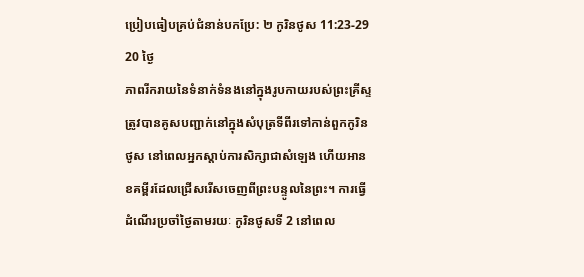ប្រៀបធៀបគ្រប់ជំនាន់បកប្រែ: ២ កូរិនថូស 11:23-29
20 ថ្ងៃ
ភាពរីករាយនៃទំនាក់ទំនងនៅក្នុងរូបកាយរបស់ព្រះគ្រីស្ទត្រូវបានគូសបញ្ជាក់នៅក្នុងសំបុត្រទីពីរទៅកាន់ពួកកូរិនថូស នៅពេលអ្នកស្តាប់ការសិក្សាជាសំឡេង ហើយអានខគម្ពីរដែលជ្រើសរើសចេញពីព្រះបន្ទូលនៃព្រះ។ ការធ្វើដំណើរប្រចាំថ្ងៃតាមរយៈ កូរិនថូសទី 2 នៅពេល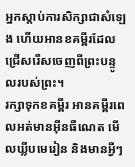អ្នកស្តាប់ការសិក្សាជាសំឡេង ហើយអានខគម្ពីរដែលជ្រើសរើសចេញពីព្រះបន្ទូលរបស់ព្រះ។
រក្សាទុកខគម្ពីរ អានគម្ពីរពេលអត់មានអ៊ីនធឺណេត មើលឃ្លីបមេរៀន និងមានអ្វីៗ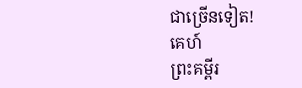ជាច្រើនទៀត!
គេហ៍
ព្រះគម្ពីរ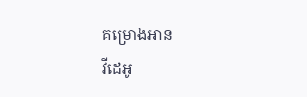គម្រោងអាន
វីដេអូ